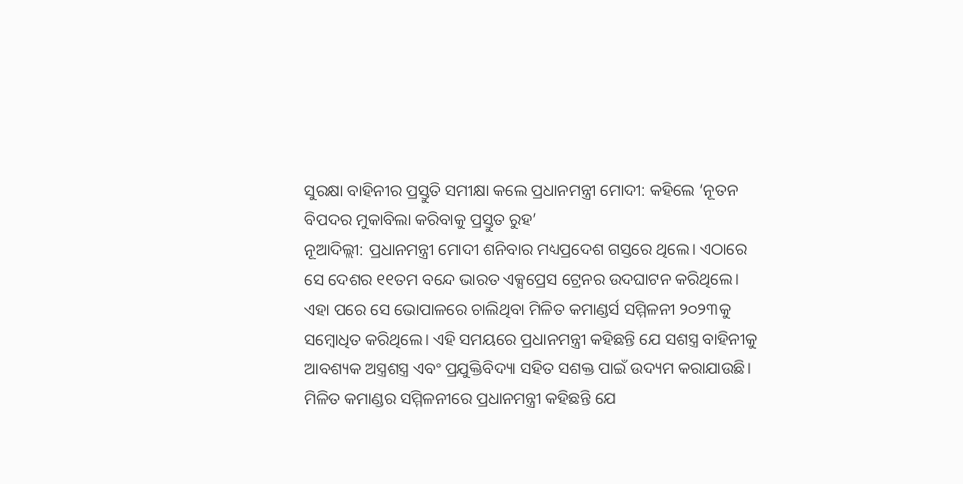ସୁରକ୍ଷା ବାହିନୀର ପ୍ରସ୍ତୁତି ସମୀକ୍ଷା କଲେ ପ୍ରଧାନମନ୍ତ୍ରୀ ମୋଦୀ: କହିଲେ ‘ନୂତନ ବିପଦର ମୁକାବିଲା କରିବାକୁ ପ୍ରସ୍ତୁତ ରୁହ’
ନୂଆଦିଲ୍ଲୀ: ପ୍ରଧାନମନ୍ତ୍ରୀ ମୋଦୀ ଶନିବାର ମଧ୍ୟପ୍ରଦେଶ ଗସ୍ତରେ ଥିଲେ। ଏଠାରେ ସେ ଦେଶର ୧୧ତମ ବନ୍ଦେ ଭାରତ ଏକ୍ସପ୍ରେସ ଟ୍ରେନର ଉଦଘାଟନ କରିଥିଲେ। ଏହା ପରେ ସେ ଭୋପାଳରେ ଚାଲିଥିବା ମିଳିତ କମାଣ୍ଡର୍ସ ସମ୍ମିଳନୀ ୨୦୨୩କୁ ସମ୍ବୋଧିତ କରିଥିଲେ। ଏହି ସମୟରେ ପ୍ରଧାନମନ୍ତ୍ରୀ କହିଛନ୍ତି ଯେ ସଶସ୍ତ୍ର ବାହିନୀକୁ ଆବଶ୍ୟକ ଅସ୍ତ୍ରଶସ୍ତ୍ର ଏବଂ ପ୍ରଯୁକ୍ତିବିଦ୍ୟା ସହିତ ସଶକ୍ତ ପାଇଁ ଉଦ୍ୟମ କରାଯାଉଛି। ମିଳିତ କମାଣ୍ଡର ସମ୍ମିଳନୀରେ ପ୍ରଧାନମନ୍ତ୍ରୀ କହିଛନ୍ତି ଯେ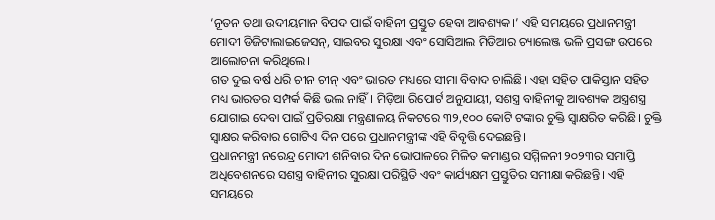‘ନୂତନ ତଥା ଉଦୀୟମାନ ବିପଦ ପାଇଁ ବାହିନୀ ପ୍ରସ୍ତୁତ ହେବା ଆବଶ୍ୟକ।’ ଏହି ସମୟରେ ପ୍ରଧାନମନ୍ତ୍ରୀ ମୋଦୀ ଡିଜିଟାଲାଇଜେସନ୍, ସାଇବର ସୁରକ୍ଷା ଏବଂ ସୋସିଆଲ ମିଡିଆର ଚ୍ୟାଲେଞ୍ଜ ଭଳି ପ୍ରସଙ୍ଗ ଉପରେ ଆଲୋଚନା କରିଥିଲେ।
ଗତ ଦୁଇ ବର୍ଷ ଧରି ଚୀନ ଚୀନ୍ ଏବଂ ଭାରତ ମଧ୍ୟରେ ସୀମା ବିବାଦ ଚାଲିଛି। ଏହା ସହିତ ପାକିସ୍ତାନ ସହିତ ମଧ୍ୟ ଭାରତର ସମ୍ପର୍କ କିଛି ଭଲ ନାହିଁ। ମିଡ଼ିଆ ରିପୋର୍ଟ ଅନୁଯାୟୀ, ସଶସ୍ତ୍ର ବାହିନୀକୁ ଆବଶ୍ୟକ ଅସ୍ତ୍ରଶସ୍ତ୍ର ଯୋଗାଇ ଦେବା ପାଇଁ ପ୍ରତିରକ୍ଷା ମନ୍ତ୍ରଣାଳୟ ନିକଟରେ ୩୨,୧୦୦ କୋଟି ଟଙ୍କାର ଚୁକ୍ତି ସ୍ୱାକ୍ଷରିତ କରିଛି। ଚୁକ୍ତି ସ୍ୱାକ୍ଷର କରିବାର ଗୋଟିଏ ଦିନ ପରେ ପ୍ରଧାନମନ୍ତ୍ରୀଙ୍କ ଏହି ବିବୃତ୍ତି ଦେଇଛନ୍ତି।
ପ୍ରଧାନମନ୍ତ୍ରୀ ନରେନ୍ଦ୍ର ମୋଦୀ ଶନିବାର ଦିନ ଭୋପାଳରେ ମିଳିତ କମାଣ୍ଡର ସମ୍ମିଳନୀ ୨୦୨୩ର ସମାପ୍ତି ଅଧିବେଶନରେ ସଶସ୍ତ୍ର ବାହିନୀର ସୁରକ୍ଷା ପରିସ୍ଥିତି ଏବଂ କାର୍ଯ୍ୟକ୍ଷମ ପ୍ରସ୍ତୁତିର ସମୀକ୍ଷା କରିଛନ୍ତି। ଏହି ସମୟରେ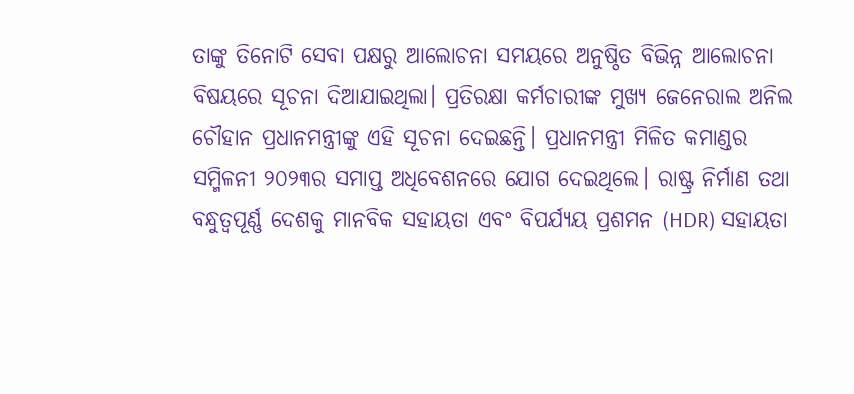ତାଙ୍କୁ ତିନୋଟି ସେବା ପକ୍ଷରୁ ଆଲୋଚନା ସମୟରେ ଅନୁଷ୍ଠିତ ବିଭିନ୍ନ ଆଲୋଚନା ବିଷୟରେ ସୂଚନା ଦିଆଯାଇଥିଲା। ପ୍ରତିରକ୍ଷା କର୍ମଚାରୀଙ୍କ ମୁଖ୍ୟ ଜେନେରାଲ ଅନିଲ ଚୌହାନ ପ୍ରଧାନମନ୍ତ୍ରୀଙ୍କୁ ଏହି ସୂଚନା ଦେଇଛନ୍ତି। ପ୍ରଧାନମନ୍ତ୍ରୀ ମିଳିତ କମାଣ୍ଡର ସମ୍ମିଳନୀ ୨୦୨୩ର ସମାପ୍ତ ଅଧିବେଶନରେ ଯୋଗ ଦେଇଥିଲେ। ରାଷ୍ଟ୍ର ନିର୍ମାଣ ତଥା ବନ୍ଧୁତ୍ୱପୂର୍ଣ୍ଣ ଦେଶକୁ ମାନବିକ ସହାୟତା ଏବଂ ବିପର୍ଯ୍ୟୟ ପ୍ରଶମନ (HDR) ସହାୟତା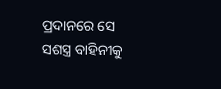ପ୍ରଦାନରେ ସେ ସଶସ୍ତ୍ର ବାହିନୀକୁ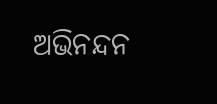ଅଭିନନ୍ଦନ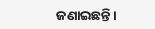ଜଣାଇଛନ୍ତି।